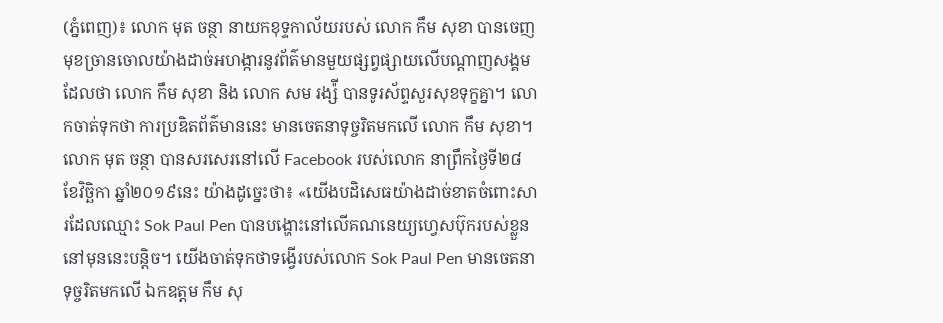(ភ្នំពេញ)៖ លោក មុត ចន្ថា នាយកខុទ្ទកាល័យរបស់ លោក កឹម សុខា បានចេញមុខច្រានចោលយ៉ាងដាច់អហង្ការនូវព័ត៌មានមួយផ្សព្វផ្សាយលើបណ្តាញសង្គមដែលថា លោក កឹម សុខា និង លោក សម រង្ស៉ី បានទូរស័ព្ទសួរសុខទុក្ខគ្នា។ លោកចាត់ទុកថា ការប្រឌិតព័ត៌មាននេះ មានចេតនាទុច្ចរិតមកលើ លោក កឹម សុខា។
លោក មុត ចន្ថា បានសរសេរនៅលើ Facebook របស់លោក នាព្រឹកថ្ងៃទី២៨ ខែវិច្ឆិកា ឆ្នាំ២០១៩នេះ យ៉ាងដូច្នេះថា៖ «យើងបដិសេធយ៉ាងដាច់ខាតចំពោះសារដែលឈ្មោះ Sok Paul Pen បានបង្ហោះនៅលើគណនេយ្យហ្វេសប៊ុករបស់ខ្លួននៅមុននេះបន្តិច។ យើងចាត់ទុកថាទង្វើរបស់លោក Sok Paul Pen មានចេតនាទុច្ចរិតមកលើ ឯកឧត្តម កឹម សុ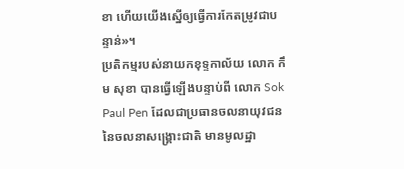ខា ហើយយើងស្នើឲ្យធ្វើការកែតម្រូវជាបន្ទាន់»។
ប្រតិកម្មរបស់នាយកខុទ្ទកាល័យ លោក កឹម សុខា បានធ្វើឡើងបន្ទាប់ពី លោក Sok Paul Pen ដែលជាប្រធានចលនាយុវជននៃចលនាសង្រ្គោះជាតិ មានមូលដ្ឋា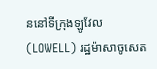ននៅទីក្រុងឡូវែល (LOWELL) រដ្ឋម៉ាសាចូសេត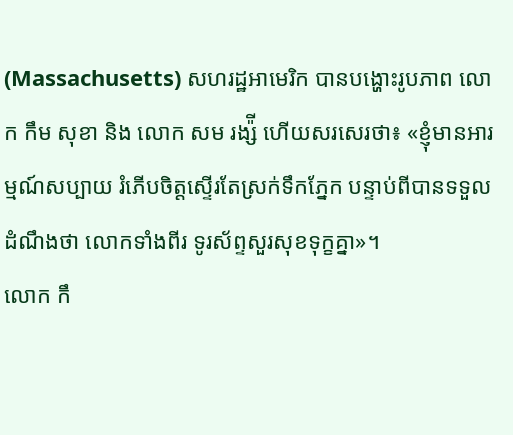(Massachusetts) សហរដ្ឋអាមេរិក បានបង្ហោះរូបភាព លោក កឹម សុខា និង លោក សម រង្ស៉ី ហើយសរសេរថា៖ «ខ្ញុំមានអារម្មណ៍សប្បាយ រំភើបចិត្តស្ទើរតែស្រក់ទឹកភ្នែក បន្ទាប់ពីបានទទួលដំណឹងថា លោកទាំងពីរ ទូរស័ព្ទសួរសុខទុក្ខគ្នា»។
លោក កឹ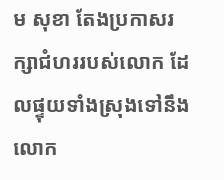ម សុខា តែងប្រកាសរក្សាជំហររបស់លោក ដែលផ្ទុយទាំងស្រុងទៅនឹង លោក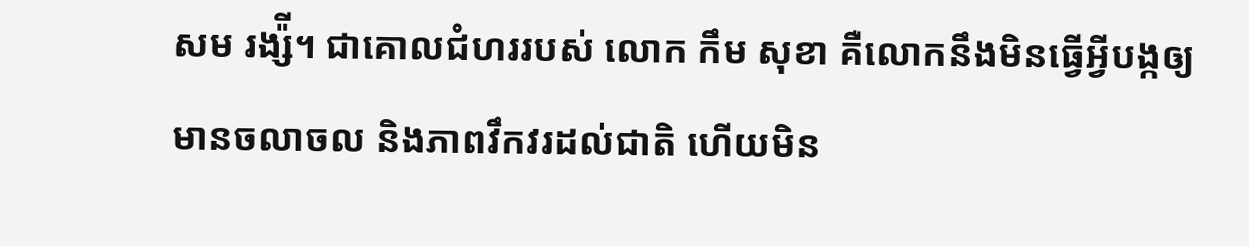សម រង្ស៉ី។ ជាគោលជំហររបស់ លោក កឹម សុខា គឺលោកនឹងមិនធ្វើអ្វីបង្កឲ្យមានចលាចល និងភាពវឹកវរដល់ជាតិ ហើយមិន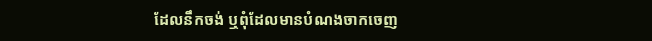ដែលនឹកចង់ ឬពុំដែលមានបំណងចាកចេញ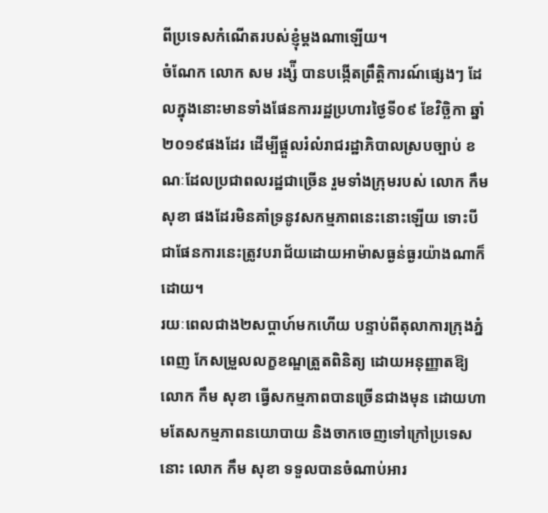ពីប្រទេសកំណើតរបស់ខ្ញុំម្តងណាឡើយ។
ចំណែក លោក សម រង្ស៉ី បានបង្កើតព្រឹត្តិការណ៍ផ្សេងៗ ដែលក្នុងនោះមានទាំងផែនការរដ្ឋប្រហារថ្ងៃទី០៩ ខែវិច្ឆិកា ឆ្នាំ២០១៩ផងដែរ ដើម្បីផ្តួលរំលំរាជរដ្ឋាភិបាលស្របច្បាប់ ខណៈដែលប្រជាពលរដ្ឋជាច្រើន រួមទាំងក្រុមរបស់ លោក កឹម សុខា ផងដែរមិនគាំទ្រនូវសកម្មភាពនេះនោះឡើយ ទោះបីជាផែនការនេះត្រូវបរាជ័យដោយអាម៉ាសធ្ងន់ធ្ងរយ៉ាងណាក៏ដោយ។
រយៈពេលជាង២សប្តាហ៍មកហើយ បន្ទាប់ពីតុលាការក្រុងភ្នំពេញ កែសម្រួលលក្ខខណ្ឌត្រួតពិនិត្យ ដោយអនុញ្ញាតឱ្យ លោក កឹម សុខា ធ្វើសកម្មភាពបានច្រើនជាងមុន ដោយហាមតែសកម្មភាពនយោបាយ និងចាកចេញទៅក្រៅប្រទេសនោះ លោក កឹម សុខា ទទួលបានចំណាប់អារ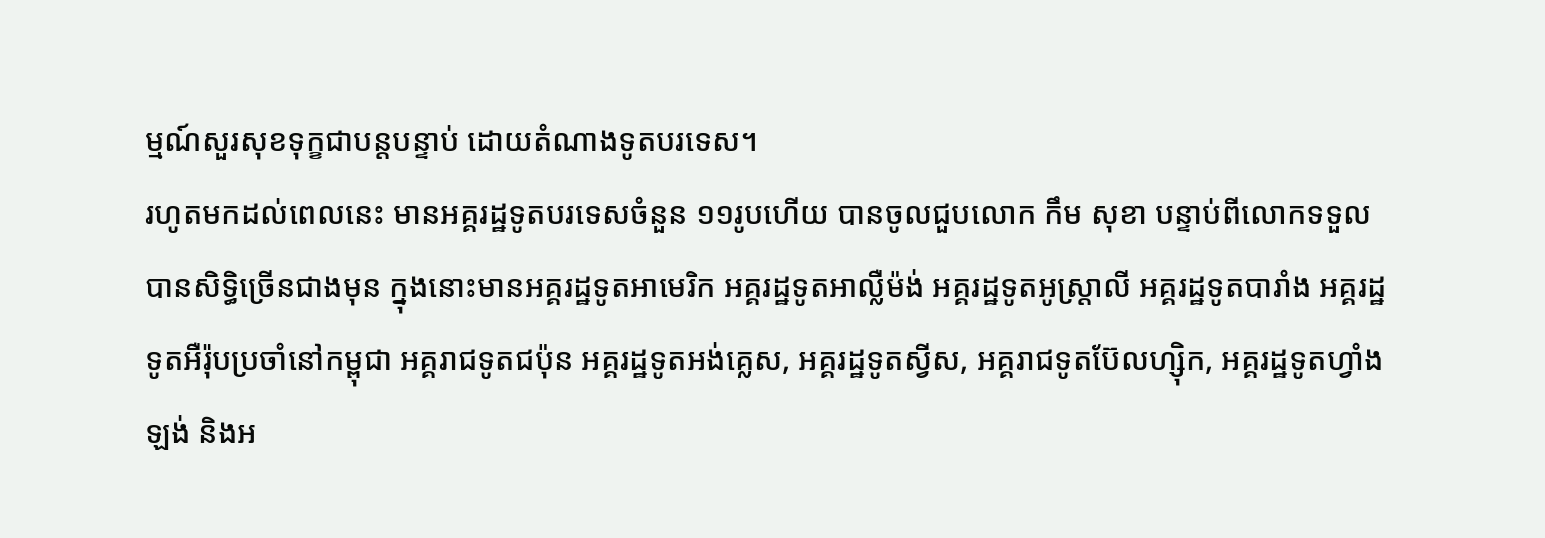ម្មណ៍សួរសុខទុក្ខជាបន្តបន្ទាប់ ដោយតំណាងទូតបរទេស។
រហូតមកដល់ពេលនេះ មានអគ្គរដ្ឋទូតបរទេសចំនួន ១១រូបហើយ បានចូលជួបលោក កឹម សុខា បន្ទាប់ពីលោកទទួលបានសិទ្ធិច្រើនជាងមុន ក្នុងនោះមានអគ្គរដ្ឋទូតអាមេរិក អគ្គរដ្ឋទូតអាល្លឺម៉ង់ អគ្គរដ្ឋទូតអូស្រ្តាលី អគ្គរដ្ឋទូតបារាំង អគ្គរដ្ឋទូតអឺរ៉ុបប្រចាំនៅកម្ពុជា អគ្គរាជទូតជប៉ុន អគ្គរដ្ឋទូតអង់គ្លេស, អគ្គរដ្ឋទូតស្វីស, អគ្គរាជទូតប៊ែលហ្ស៊ិក, អគ្គរដ្ឋទូតហ្វាំងឡង់ និងអ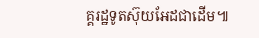គ្គរដ្ឋទូតស៊ុយអែដជាដើម៕